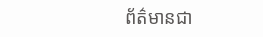ព័ត៌មានជា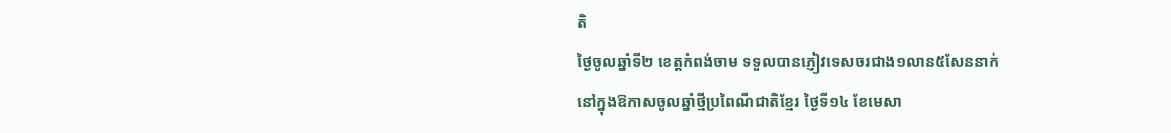តិ
ថ្ងៃចូលឆ្នាំទី២ ខេត្តកំពង់ចាម ទទួលបានភ្ញៀវទេសចរជាង១លាន៥សែននាក់
នៅក្នុងឱកាសចូលឆ្នាំថ្មីប្រពៃណីជាតិខ្មែរ ថ្ងៃទី១៤ ខែមេសា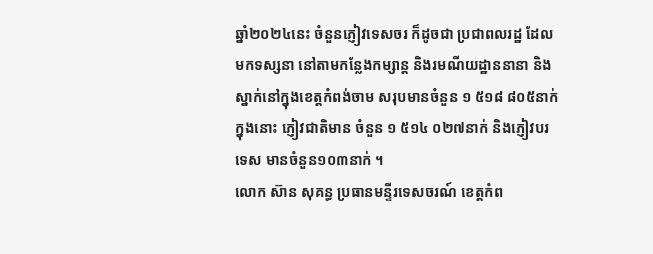ឆ្នាំ២០២៤នេះ ចំនួនភ្ញៀវទេសចរ ក៏ដូចជា ប្រជាពលរដ្ឋ ដែលមកទស្សនា នៅតាមកន្លែងកម្សាន្ត និងរមណីយដ្ឋាននានា និងស្នាក់នៅក្នុងខេត្តកំពង់ចាម សរុបមានចំនួន ១ ៥១៨ ៨០៥នាក់ ក្នុងនោះ ភ្ញៀវជាតិមាន ចំនួន ១ ៥១៤ ០២៧នាក់ និងភ្ញៀវបរទេស មានចំនួន១០៣នាក់ ។
លោក ស៊ាន សុគន្ធ ប្រធានមន្ទីរទេសចរណ៍ ខេត្តកំព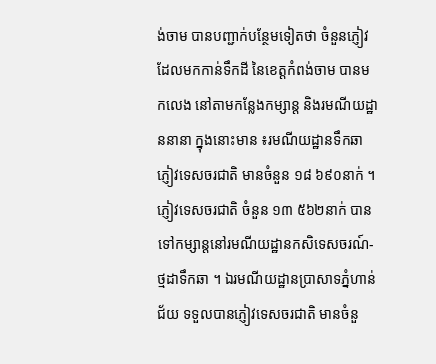ង់ចាម បានបញ្ជាក់បន្ថែមទៀតថា ចំនួនភ្ញៀវដែលមកកាន់ទឹកដី នៃខេត្តកំពង់ចាម បានមកលេង នៅតាមកន្លែងកម្សាន្ត និងរមណីយដ្ឋាននានា ក្នុងនោះមាន ៖រមណីយដ្ឋានទឹកឆា ភ្ញៀវទេសចរជាតិ មានចំនួន ១៨ ៦៩០នាក់ ។
ភ្ញៀវទេសចរជាតិ ចំនួន ១៣ ៥៦២នាក់ បានទៅកម្សាន្តនៅរមណីយដ្ឋានកសិទេសចរណ៍-ថ្មដាទឹកឆា ។ ឯរមណីយដ្ឋានប្រាសាទភ្នំហាន់ជ័យ ទទួលបានភ្ញៀវទេសចរជាតិ មានចំនួ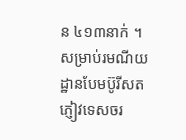ន ៤១៣នាក់ ។ សម្រាប់រមណីយដ្ឋានបែមប៊ូរីសត ភ្ញៀវទេសចរ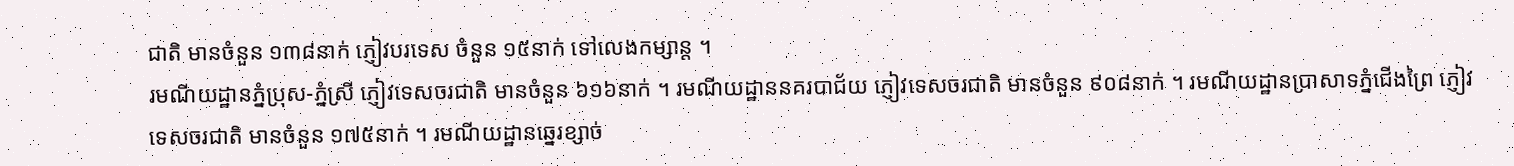ជាតិ មានចំនួន ១៣៨នាក់ ភ្ញៀវបរទេស ចំនួន ១៥នាក់ ទៅលេងកម្សាន្ត ។
រមណីយដ្ឋានភ្នំប្រុស-ភ្នំស្រី ភ្ញៀវទេសចរជាតិ មានចំនួន ៦១៦នាក់ ។ រមណីយដ្ឋាននគរបាជ័យ ភ្ញៀវទេសចរជាតិ មានចំនួន ៩០៨នាក់ ។ រមណីយដ្ឋានប្រាសាទភ្នំជើងព្រៃ ភ្ញៀវទេសចរជាតិ មានចំនួន ១៧៥នាក់ ។ រមណីយដ្ឋានឆ្នេរខ្សាច់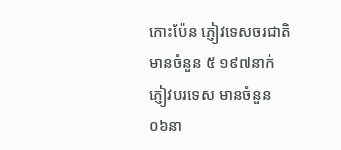កោះប៉ែន ភ្ញៀវទេសចរជាតិ មានចំនួន ៥ ១៩៧នាក់ ភ្ញៀវបរទេស មានចំនួន ០៦នា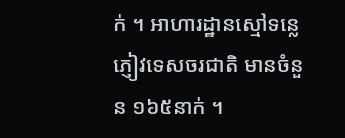ក់ ។ អាហារដ្ឋានស្មៅទន្លេ ភ្ញៀវទេសចរជាតិ មានចំនួន ១៦៥នាក់ ។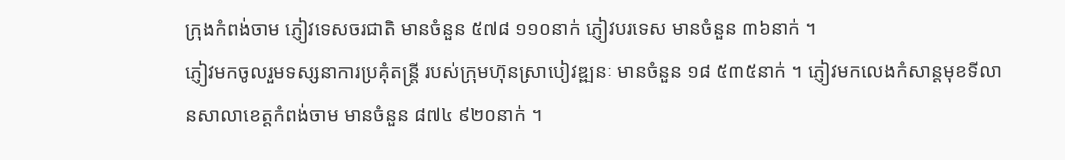ក្រុងកំពង់ចាម ភ្ញៀវទេសចរជាតិ មានចំនួន ៥៧៨ ១១០នាក់ ភ្ញៀវបរទេស មានចំនួន ៣៦នាក់ ។
ភ្ញៀវមកចូលរួមទស្សនាការប្រគុំតន្ត្រី របស់ក្រុមហ៊ុនស្រាបៀវឌ្ឍនៈ មានចំនួន ១៨ ៥៣៥នាក់ ។ ភ្ញៀវមកលេងកំសាន្តមុខទីលានសាលាខេត្តកំពង់ចាម មានចំនួន ៨៧៤ ៩២០នាក់ ។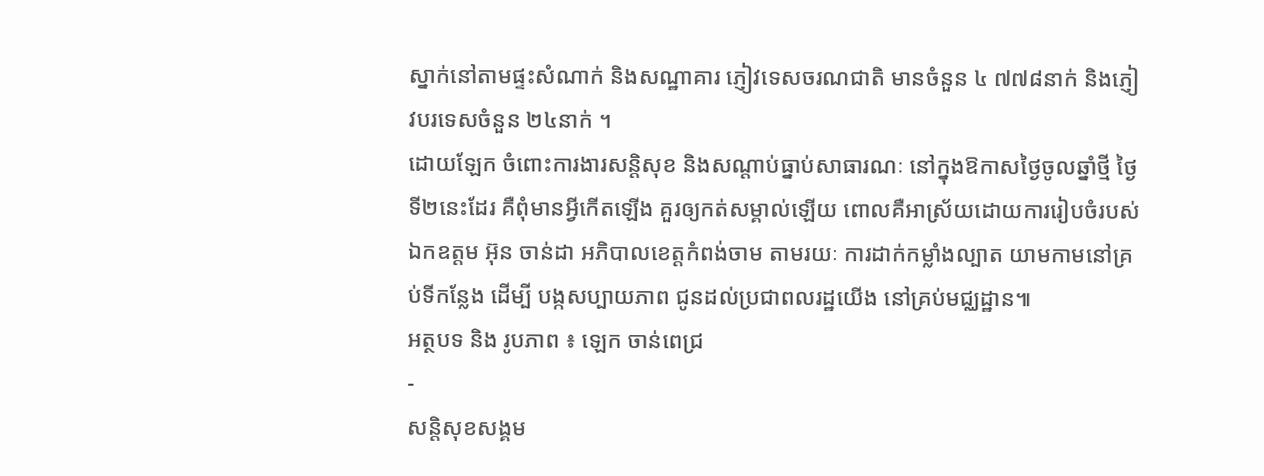ស្នាក់នៅតាមផ្ទះសំណាក់ និងសណ្ឋាគារ ភ្ញៀវទេសចរណជាតិ មានចំនួន ៤ ៧៧៨នាក់ និងភ្ញៀវបរទេសចំនួន ២៤នាក់ ។
ដោយឡែក ចំពោះការងារសន្តិសុខ និងសណ្ដាប់ធ្នាប់សាធារណៈ នៅក្នុងឱកាសថ្ងៃចូលឆ្នាំថ្មី ថ្ងៃទី២នេះដែរ គឺពុំមានអ្វីកើតឡើង គួរឲ្យកត់សម្គាល់ឡើយ ពោលគឺអាស្រ័យដោយការរៀបចំរបស់ ឯកឧត្តម អ៊ុន ចាន់ដា អភិបាលខេត្តកំពង់ចាម តាមរយៈ ការដាក់កម្លាំងល្បាត យាមកាមនៅគ្រប់ទីកន្លែង ដើម្បី បង្កសប្បាយភាព ជូនដល់ប្រជាពលរដ្ឋយើង នៅគ្រប់មជ្ឈដ្ឋាន៕
អត្ថបទ និង រូបភាព ៖ ឡេក ចាន់ពេជ្រ
-
សន្តិសុខសង្គម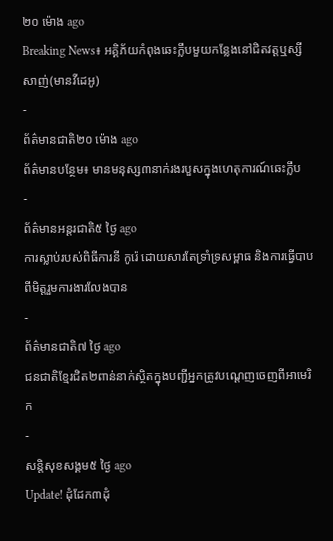២០ ម៉ោង ago
Breaking News៖ អគ្គិភ័យកំពុងឆេះក្លឹបមួយកន្លែងនៅជិតវត្តឬស្សីសាញ់(មានវីដេអូ)
-
ព័ត៌មានជាតិ២០ ម៉ោង ago
ព័ត៌មានបន្ថែម៖ មានមនុស្ស៣នាក់រងរបួសក្នុងហេតុការណ៍ឆេះក្លឹប
-
ព័ត៌មានអន្ដរជាតិ៥ ថ្ងៃ ago
ការស្លាប់របស់ពិធីការនី កូរ៉េ ដោយសារតែទ្រាំទ្រសម្ពាធ និងការធ្វើបាបពីមិត្តរួមការងារលែងបាន
-
ព័ត៌មានជាតិ៧ ថ្ងៃ ago
ជនជាតិខ្មែរជិត២ពាន់នាក់ស្ថិតក្នុងបញ្ជីអ្នកត្រូវបណ្ដេញចេញពីអាមេរិក
-
សន្តិសុខសង្គម៥ ថ្ងៃ ago
Update! ដុំដែក៣ដុំ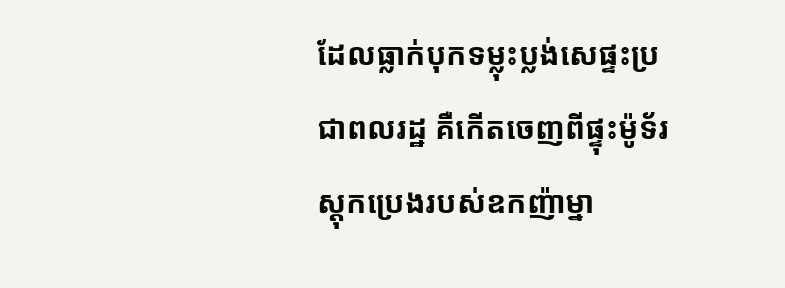ដែលធ្លាក់បុកទម្លុះប្លង់សេផ្ទះប្រជាពលរដ្ឋ គឺកើតចេញពីផ្ទុះម៉ូទ័រស្តុកប្រេងរបស់ឧកញ៉ាម្នា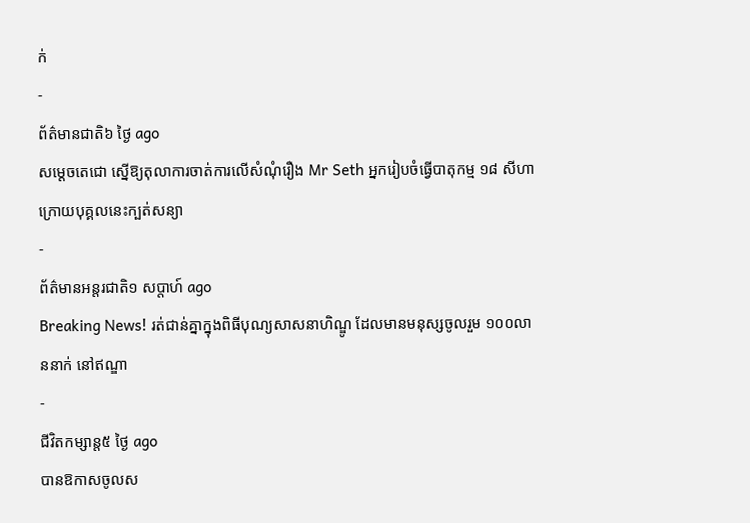ក់
-
ព័ត៌មានជាតិ៦ ថ្ងៃ ago
សម្ដេចតេជោ ស្នើឱ្យតុលាការចាត់ការលើសំណុំរឿង Mr Seth អ្នករៀបចំធ្វើបាតុកម្ម ១៨ សីហា ក្រោយបុគ្គលនេះក្បត់សន្យា
-
ព័ត៌មានអន្ដរជាតិ១ សប្តាហ៍ ago
Breaking News! រត់ជាន់គ្នាក្នុងពិធីបុណ្យសាសនាហិណ្ឌូ ដែលមានមនុស្សចូលរួម ១០០លាននាក់ នៅឥណ្ឌា
-
ជីវិតកម្សាន្ដ៥ ថ្ងៃ ago
បានឱកាសចូលស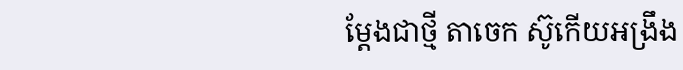ម្តែងជាថ្មី តាចេក ស៊ូកើយអង្រឹង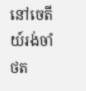នៅចេតីយ៍រង់ចាំថត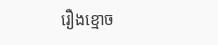រឿងខ្មោច